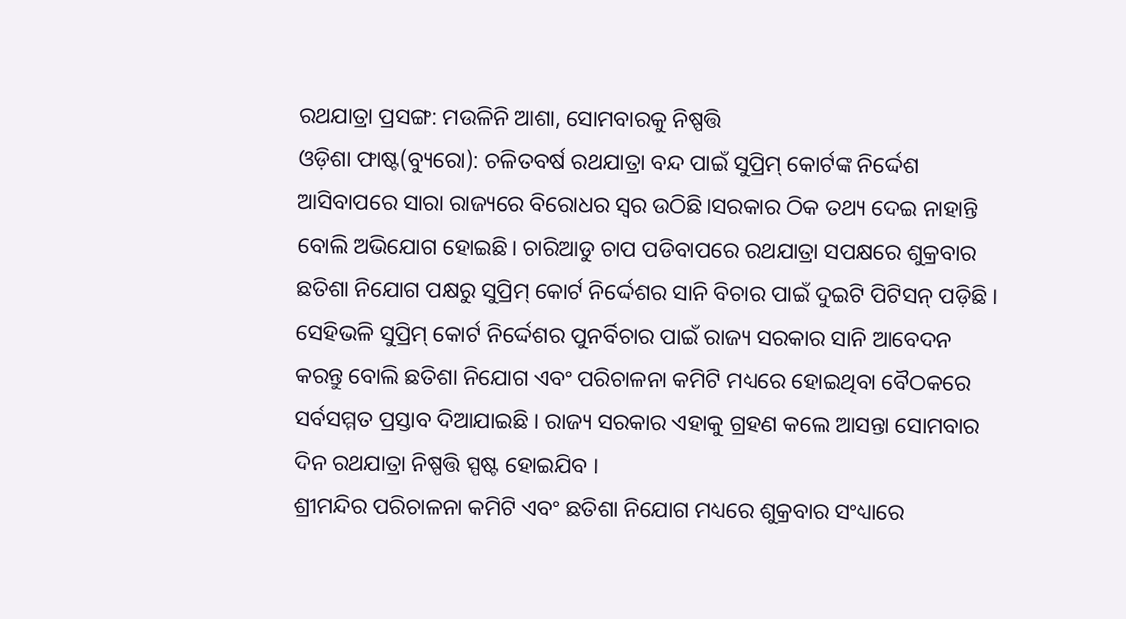ରଥଯାତ୍ରା ପ୍ରସଙ୍ଗ: ମଉଳିନି ଆଶା, ସୋମବାରକୁ ନିଷ୍ପତ୍ତି
ଓଡ଼ିଶା ଫାଷ୍ଟ(ବ୍ୟୁରୋ): ଚଳିତବର୍ଷ ରଥଯାତ୍ରା ବନ୍ଦ ପାଇଁ ସୁପ୍ରିମ୍ କୋର୍ଟଙ୍କ ନିର୍ଦ୍ଦେଶ ଆସିବାପରେ ସାରା ରାଜ୍ୟରେ ବିରୋଧର ସ୍ୱର ଉଠିଛି।ସରକାର ଠିକ ତଥ୍ୟ ଦେଇ ନାହାନ୍ତି ବୋଲି ଅଭିଯୋଗ ହୋଇଛି। ଚାରିଆଡୁ ଚାପ ପଡିବାପରେ ରଥଯାତ୍ରା ସପକ୍ଷରେ ଶୁକ୍ରବାର ଛତିଶା ନିଯୋଗ ପକ୍ଷରୁ ସୁପ୍ରିମ୍ କୋର୍ଟ ନିର୍ଦ୍ଦେଶର ସାନି ବିଚାର ପାଇଁ ଦୁଇଟି ପିଟିସନ୍ ପଡ଼ିଛି । ସେହିଭଳି ସୁପ୍ରିମ୍ କୋର୍ଟ ନିର୍ଦ୍ଦେଶର ପୁନର୍ବିଚାର ପାଇଁ ରାଜ୍ୟ ସରକାର ସାନି ଆବେଦନ କରନ୍ତୁ ବୋଲି ଛତିଶା ନିଯୋଗ ଏବଂ ପରିଚାଳନା କମିଟି ମଧ୍ୟରେ ହୋଇଥିବା ବୈଠକରେ ସର୍ବସମ୍ମତ ପ୍ରସ୍ତାବ ଦିଆଯାଇଛି । ରାଜ୍ୟ ସରକାର ଏହାକୁ ଗ୍ରହଣ କଲେ ଆସନ୍ତା ସୋମବାର ଦିନ ରଥଯାତ୍ରା ନିଷ୍ପତ୍ତି ସ୍ପଷ୍ଟ ହୋଇଯିବ ।
ଶ୍ରୀମନ୍ଦିର ପରିଚାଳନା କମିଟି ଏବଂ ଛତିଶା ନିଯୋଗ ମଧ୍ୟରେ ଶୁକ୍ରବାର ସଂଧ୍ୟାରେ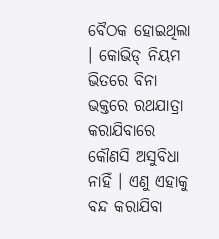ବୈଠକ ହୋଇଥିଲା । କୋଭିଡ୍ ନିୟମ ଭିତରେ ବିନା ଭକ୍ତରେ ରଥଯାତ୍ରା କରାଯିବାରେ କୌଣସି ଅସୁବିଧା ନାହିଁ । ଏଣୁ ଏହାକୁ ବନ୍ଦ କରାଯିବା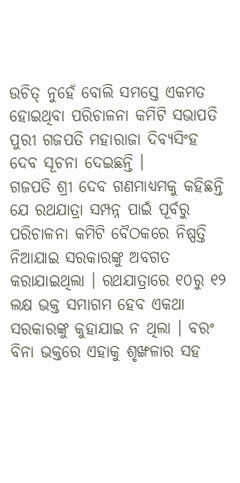ଉଚିତ୍ ନୁହେଁ ବୋଲି ସମସ୍ତେ ଏକମତ ହୋଇଥିବା ପରିଚାଳନା କମିଟି ସଭାପତି ପୁରୀ ଗଜପତି ମହାରାଜା ଦିବ୍ୟସିଂହ ଦେବ ସୂଚନା ଦେଇଛନ୍ତି ।
ଗଜପତି ଶ୍ରୀ ଦେବ ଗଣମାଧ୍ୟମକୁ କହିଛନ୍ତି ଯେ ରଥଯାତ୍ରା ସମ୍ପନ୍ନ ପାଇଁ ପୂର୍ବରୁ ପରିଚାଳନା କମିଟି ବୈଠକରେ ନିଷ୍ପତ୍ତି ନିଆଯାଇ ସରକାରଙ୍କୁ ଅବଗତ କରାଯାଇଥିଲା । ରଥଯାତ୍ରାରେ ୧୦ରୁ ୧୨ ଲକ୍ଷ ଭକ୍ତ ସମାଗମ ହେବ ଏକଥା ସରକାରଙ୍କୁ କୁହାଯାଇ ନ ଥିଲା । ବରଂ ବିନା ଭକ୍ତରେ ଏହାକୁ ଶୃଙ୍ଖଳାର ସହ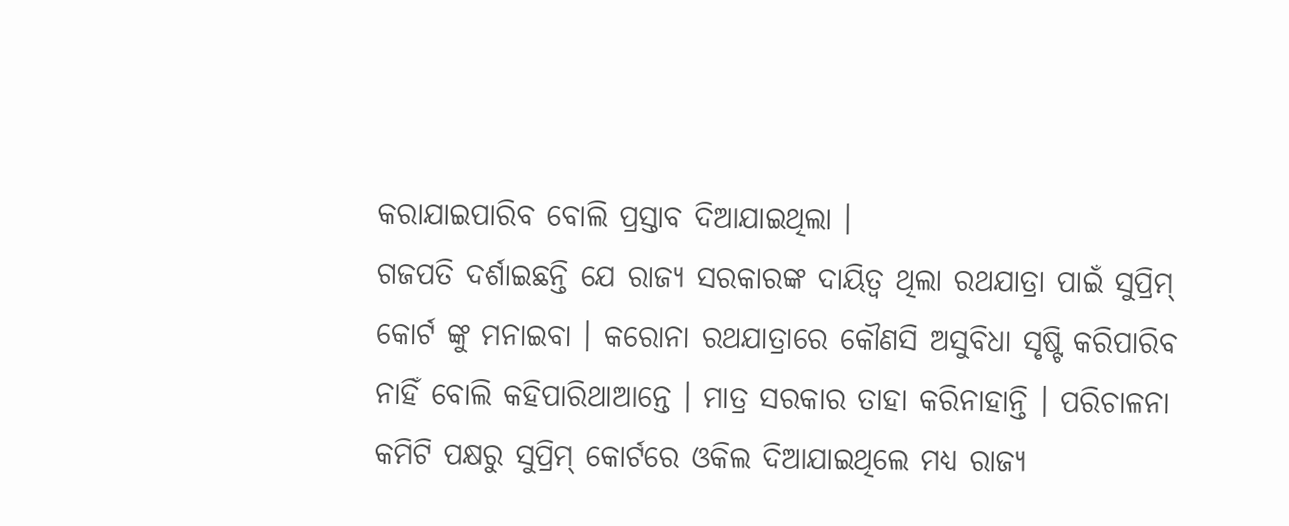କରାଯାଇପାରିବ ବୋଲି ପ୍ରସ୍ତାବ ଦିଆଯାଇଥିଲା ।
ଗଜପତି ଦର୍ଶାଇଛନ୍ତି ଯେ ରାଜ୍ୟ ସରକାରଙ୍କ ଦାୟିତ୍ୱ ଥିଲା ରଥଯାତ୍ରା ପାଇଁ ସୁପ୍ରିମ୍ କୋର୍ଟ ଙ୍କୁ ମନାଇବା । କରୋନା ରଥଯାତ୍ରାରେ କୌଣସି ଅସୁବିଧା ସୃଷ୍ଟି କରିପାରିବ ନାହିଁ ବୋଲି କହିପାରିଥାଆନ୍ତେ । ମାତ୍ର ସରକାର ତାହା କରିନାହାନ୍ତି । ପରିଚାଳନା କମିଟି ପକ୍ଷରୁ ସୁପ୍ରିମ୍ କୋର୍ଟରେ ଓକିଲ ଦିଆଯାଇଥିଲେ ମଧ୍ୟ ରାଜ୍ୟ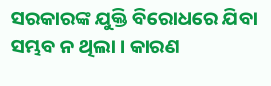ସରକାରଙ୍କ ଯୁକ୍ତି ବିରୋଧରେ ଯିବା ସମ୍ଭବ ନ ଥିଲା । କାରଣ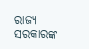ରାଜ୍ୟ ସରକାରଙ୍କ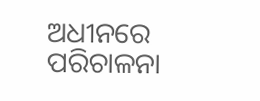ଅଧୀନରେ ପରିଚାଳନା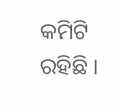କମିଟି ରହିଛି ।